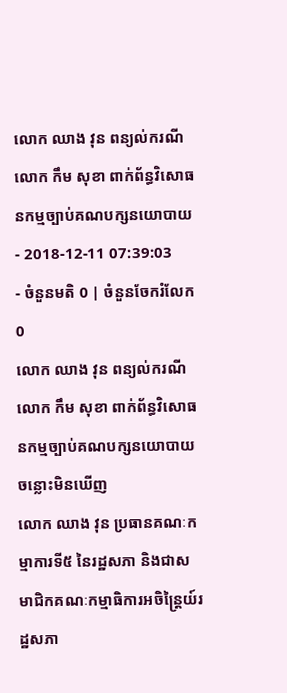លោក ឈាង វុន ពន្យល់ករណីលោក កឹម សុខា ពាក់ព័ន្ធវិសោធនកម្មច្បាប់គណបក្សនយោបាយ
- 2018-12-11 07:39:03
- ចំនួនមតិ 0 | ចំនួនចែករំលែក 0
លោក ឈាង វុន ពន្យល់ករណីលោក កឹម សុខា ពាក់ព័ន្ធវិសោធនកម្មច្បាប់គណបក្សនយោបាយ
ចន្លោះមិនឃើញ
លោក ឈាង វុន ប្រធានគណៈកម្មាការទី៥ នៃរដ្ឋសភា និងជាសមាជិកគណៈកម្មាធិការអចិន្ត្រៃយ៍រដ្ឋសភា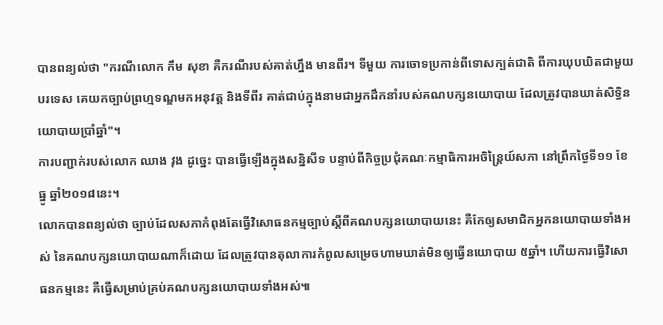បានពន្យល់ថា "ករណីលោក កឹម សុខា គឺករណីរបស់គាត់ហ្នឹង មានពីរ។ ទីមួយ ការចោទប្រកាន់ពីទោសក្បត់ជាតិ ពីការឃុបឃិតជាមួយបរទេស គេយកច្បាប់ព្រហ្មទណ្ឌមកអនុវត្ត និងទីពីរ គាត់ជាប់ក្នុងនាមជាអ្នកដឹកនាំរបស់គណបក្សនយោបាយ ដែលត្រូវបានឃាត់សិទ្ធិនយោបាយប្រាំឆ្នាំ"។
ការបញ្ជាក់របស់លោក ឈាង វុង ដូច្នេះ បានធ្វើឡើងក្នុងសន្និសីទ បន្ទាប់ពីកិច្ចប្រជុំគណៈកម្មាធិការអចិន្ត្រៃយ៍សភា នៅព្រឹកថ្ងៃទី១១ ខែធ្នូ ឆ្នាំ២០១៨នេះ។
លោកបានពន្យល់ថា ច្បាប់ដែលសភាកំពុងតែធ្វើវិសោធនកម្មច្បាប់ស្តីពីគណបក្សនយោបាយនេះ គឺកែឲ្យសមាជិកអ្នកនយោបាយទាំងអស់ នៃគណបក្សនយោបាយណាក៏ដោយ ដែលត្រូវបានតុលាការកំពូលសម្រេចហាមឃាត់មិនឲ្យធ្វើនយោបាយ ៥ឆ្នាំ។ ហើយការធ្វើវិសោធនកម្មនេះ គឺធ្វើសម្រាប់គ្រប់គណបក្សនយោបាយទាំងអស់៕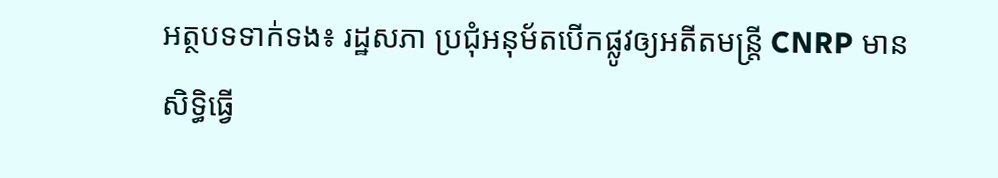អត្ថបទទាក់ទង៖ រដ្ឋសភា ប្រជុំអនុម័តបើកផ្លូវឲ្យអតីតមន្ត្រី CNRP មានសិទ្ធិធ្វើ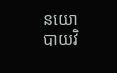នយោបាយវិ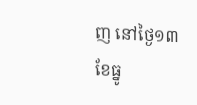ញ នៅថ្ងៃ១៣ ខែធ្នូ